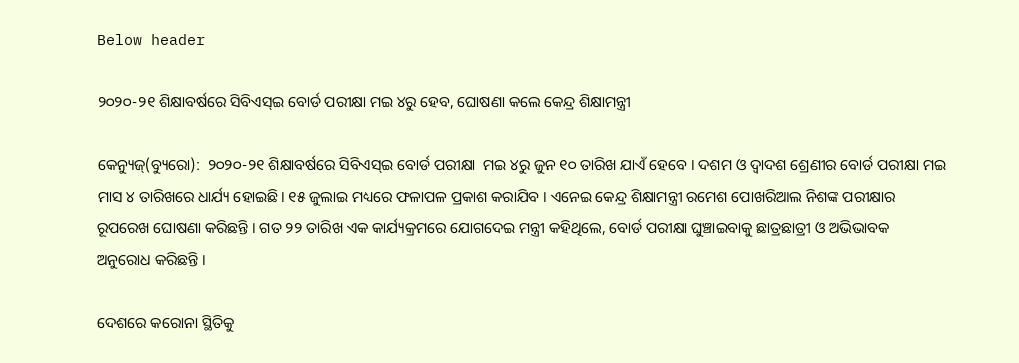Below header

୨୦୨୦-୨୧ ଶିକ୍ଷାବର୍ଷରେ ସିବିଏସ୍‌ଇ ବୋର୍ଡ ପରୀକ୍ଷା ମଇ ୪ରୁ ହେବ, ଘୋଷଣା କଲେ କେନ୍ଦ୍ର ଶିକ୍ଷାମନ୍ତ୍ରୀ

କେନ୍ୟୁଜ୍(ବ୍ୟୁରୋ):  ୨୦୨୦-୨୧ ଶିକ୍ଷାବର୍ଷରେ ସିବିଏସ୍‌ଇ ବୋର୍ଡ ପରୀକ୍ଷା  ମଇ ୪ରୁ ଜୁନ ୧୦ ତାରିଖ ଯାଏଁ ହେବେ । ଦଶମ ଓ ଦ୍ୱାଦଶ ଶ୍ରେଣୀର ବୋର୍ଡ ପରୀକ୍ଷା ମଇ ମାସ ୪ ତାରିଖରେ ଧାର୍ଯ୍ୟ ହୋଇଛି। ୧୫ ଜୁଲାଇ ମଧ୍ୟରେ ଫଳାପଳ ପ୍ରକାଶ କରାଯିବ । ଏନେଇ କେନ୍ଦ୍ର ଶିକ୍ଷାମନ୍ତ୍ରୀ ରମେଶ ପୋଖରିଆଲ ନିଶଙ୍କ ପରୀକ୍ଷାର ରୂପରେଖ ଘୋଷଣା କରିଛନ୍ତି । ଗତ ୨୨ ତାରିଖ ଏକ କାର୍ଯ୍ୟକ୍ରମରେ ଯୋଗଦେଇ ମନ୍ତ୍ରୀ କହିଥିଲେ, ବୋର୍ଡ ପରୀକ୍ଷା ଘୁଞ୍ଚାଇବାକୁ ଛାତ୍ରଛାତ୍ରୀ ଓ ଅଭିଭାବକ ଅନୁରୋଧ କରିଛନ୍ତି ।

ଦେଶରେ କରୋନା ସ୍ଥିତିକୁ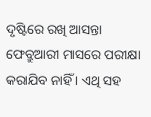ଦୃଷ୍ଟିରେ ରଖି ଆସନ୍ତା ଫେବ୍ରୁଆରୀ ମାସରେ ପରୀକ୍ଷା କରାଯିବ ନାହିଁ । ଏଥି ସହ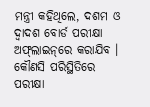ମନ୍ତ୍ରୀ କହିଥିଲେ, ଦଶମ ଓ ଦ୍ୱାଦଶ ବୋର୍ଡ ପରୀକ୍ଷା ଅଫ୍‌ଲାଇନ୍‌ରେ କରାଯିବ । କୌଣସି ପରିସ୍ଥିତିରେ ପରୀକ୍ଷା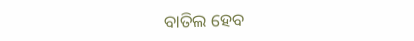ବାତିଲ ହେବ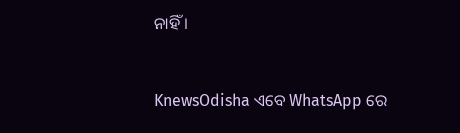ନାହିଁ ।


KnewsOdisha ଏବେ WhatsApp ରେ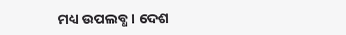ମଧ୍ୟ ଉପଲବ୍ଧ । ଦେଶ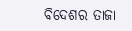ବିଦେଶର ତାଜା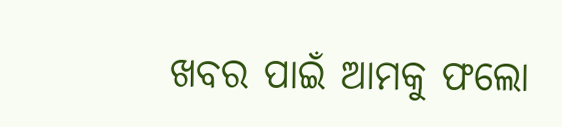ଖବର ପାଇଁ ଆମକୁ ଫଲୋ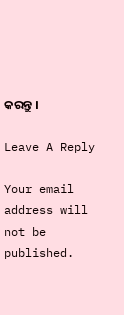କରନ୍ତୁ ।

Leave A Reply

Your email address will not be published.